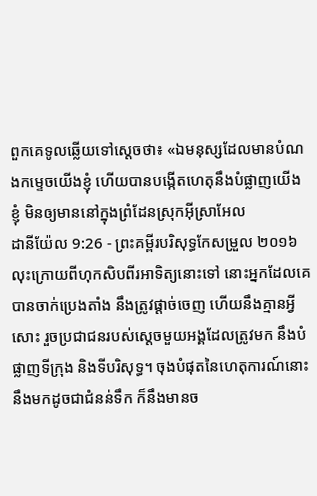ពួកគេទូលឆ្លើយទៅស្តេចថា៖ «ឯមនុស្សដែលមានបំណងកម្ទេចយើងខ្ញុំ ហើយបានបង្កើតហេតុនឹងបំផ្លាញយើងខ្ញុំ មិនឲ្យមាននៅក្នុងព្រំដែនស្រុកអ៊ីស្រាអែល
ដានីយ៉ែល 9:26 - ព្រះគម្ពីរបរិសុទ្ធកែសម្រួល ២០១៦ លុះក្រោយពីហុកសិបពីរអាទិត្យនោះទៅ នោះអ្នកដែលគេបានចាក់ប្រេងតាំង នឹងត្រូវផ្តាច់ចេញ ហើយនឹងគ្មានអ្វីសោះ រួចប្រជាជនរបស់ស្ដេចមួយអង្គដែលត្រូវមក នឹងបំផ្លាញទីក្រុង និងទីបរិសុទ្ធ។ ចុងបំផុតនៃហេតុការណ៍នោះនឹងមកដូចជាជំនន់ទឹក ក៏នឹងមានច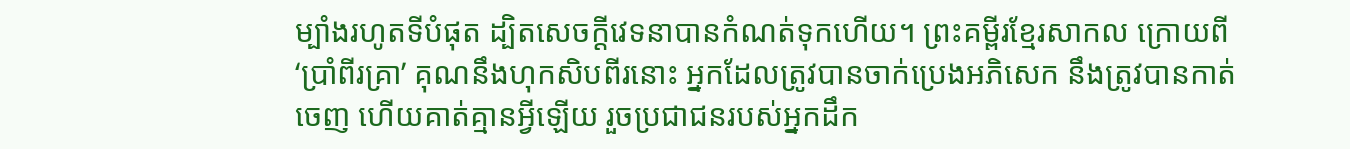ម្បាំងរហូតទីបំផុត ដ្បិតសេចក្ដីវេទនាបានកំណត់ទុកហើយ។ ព្រះគម្ពីរខ្មែរសាកល ក្រោយពី ‘ប្រាំពីរគ្រា’ គុណនឹងហុកសិបពីរនោះ អ្នកដែលត្រូវបានចាក់ប្រេងអភិសេក នឹងត្រូវបានកាត់ចេញ ហើយគាត់គ្មានអ្វីឡើយ រួចប្រជាជនរបស់អ្នកដឹក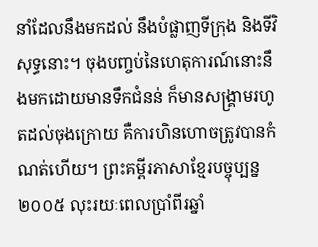នាំដែលនឹងមកដល់ នឹងបំផ្លាញទីក្រុង និងទីវិសុទ្ធនោះ។ ចុងបញ្ចប់នៃហេតុការណ៍នោះនឹងមកដោយមានទឹកជំនន់ ក៏មានសង្គ្រាមរហូតដល់ចុងក្រោយ គឺការហិនហោចត្រូវបានកំណត់ហើយ។ ព្រះគម្ពីរភាសាខ្មែរបច្ចុប្បន្ន ២០០៥ លុះរយៈពេលប្រាំពីរឆ្នាំ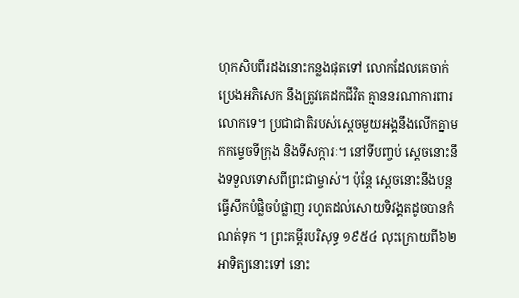ហុកសិបពីរដងនោះកន្លងផុតទៅ លោកដែលគេចាក់ប្រេងអភិសេក នឹងត្រូវគេដកជីវិត គ្មាននរណាការពារលោកទេ។ ប្រជាជាតិរបស់ស្ដេចមួយអង្គនឹងលើកគ្នាមកកម្ទេចទីក្រុង និងទីសក្ការៈ។ នៅទីបញ្ចប់ ស្ដេចនោះនឹងទទួលទោសពីព្រះជាម្ចាស់។ ប៉ុន្តែ ស្ដេចនោះនឹងបន្តធ្វើសឹកបំផ្លិចបំផ្លាញ រហូតដល់សោយទិវង្គតដូចបានកំណត់ទុក ។ ព្រះគម្ពីរបរិសុទ្ធ ១៩៥៤ លុះក្រោយពី៦២អាទិត្យនោះទៅ នោះ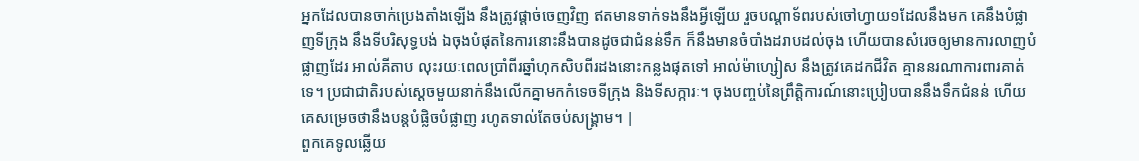អ្នកដែលបានចាក់ប្រេងតាំងឡើង នឹងត្រូវផ្តាច់ចេញវិញ ឥតមានទាក់ទងនឹងអ្វីឡើយ រួចបណ្តាទ័ពរបស់ចៅហ្វាយ១ដែលនឹងមក គេនឹងបំផ្លាញទីក្រុង នឹងទីបរិសុទ្ធបង់ ឯចុងបំផុតនៃការនោះនឹងបានដូចជាជំនន់ទឹក ក៏នឹងមានចំបាំងដរាបដល់ចុង ហើយបានសំរេចឲ្យមានការលាញបំផ្លាញដែរ អាល់គីតាប លុះរយៈពេលប្រាំពីរឆ្នាំហុកសិបពីរដងនោះកន្លងផុតទៅ អាល់ម៉ាហ្សៀស នឹងត្រូវគេដកជីវិត គ្មាននរណាការពារគាត់ទេ។ ប្រជាជាតិរបស់ស្ដេចមួយនាក់នឹងលើកគ្នាមកកំទេចទីក្រុង និងទីសក្ការៈ។ ចុងបញ្ចប់នៃព្រឹត្តិការណ៍នោះប្រៀបបាននឹងទឹកជំនន់ ហើយគេសម្រេចថានឹងបន្តបំផ្លិចបំផ្លាញ រហូតទាល់តែចប់សង្គ្រាម។ |
ពួកគេទូលឆ្លើយ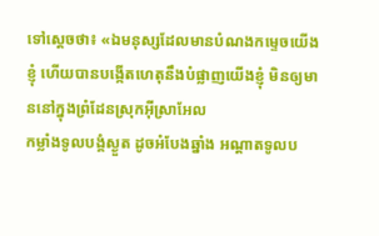ទៅស្តេចថា៖ «ឯមនុស្សដែលមានបំណងកម្ទេចយើងខ្ញុំ ហើយបានបង្កើតហេតុនឹងបំផ្លាញយើងខ្ញុំ មិនឲ្យមាននៅក្នុងព្រំដែនស្រុកអ៊ីស្រាអែល
កម្លាំងទូលបង្គំស្ងួត ដូចអំបែងឆ្នាំង អណ្ដាតទូលប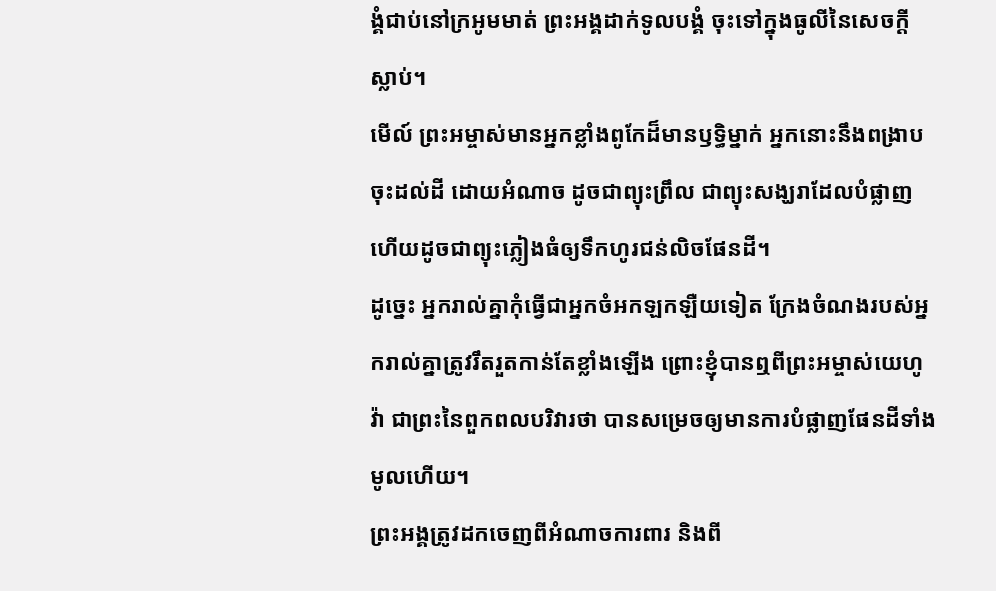ង្គំជាប់នៅក្រអូមមាត់ ព្រះអង្គដាក់ទូលបង្គំ ចុះទៅក្នុងធូលីនៃសេចក្ដីស្លាប់។
មើល៍ ព្រះអម្ចាស់មានអ្នកខ្លាំងពូកែដ៏មានឫទ្ធិម្នាក់ អ្នកនោះនឹងពង្រាបចុះដល់ដី ដោយអំណាច ដូចជាព្យុះព្រឹល ជាព្យុះសង្ឃរាដែលបំផ្លាញ ហើយដូចជាព្យុះភ្លៀងធំឲ្យទឹកហូរជន់លិចផែនដី។
ដូច្នេះ អ្នករាល់គ្នាកុំធ្វើជាអ្នកចំអកឡកឡឺយទៀត ក្រែងចំណងរបស់អ្នករាល់គ្នាត្រូវរឹតរួតកាន់តែខ្លាំងឡើង ព្រោះខ្ញុំបានឮពីព្រះអម្ចាស់យេហូវ៉ា ជាព្រះនៃពួកពលបរិវារថា បានសម្រេចឲ្យមានការបំផ្លាញផែនដីទាំងមូលហើយ។
ព្រះអង្គត្រូវដកចេញពីអំណាចការពារ និងពី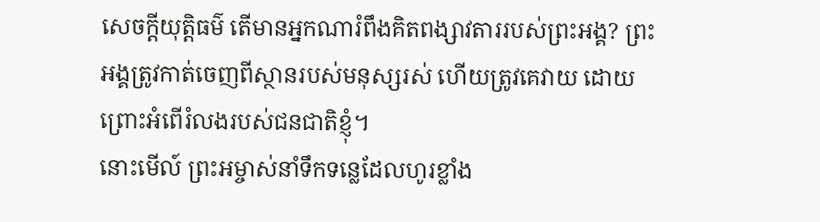សេចក្ដីយុត្តិធម៌ តើមានអ្នកណារំពឹងគិតពង្សាវតាររបស់ព្រះអង្គ? ព្រះអង្គត្រូវកាត់ចេញពីស្ថានរបស់មនុស្សរស់ ហើយត្រូវគេវាយ ដោយព្រោះអំពើរំលងរបស់ជនជាតិខ្ញុំ។
នោះមើល៍ ព្រះអម្ចាស់នាំទឹកទន្លេដែលហូរខ្លាំង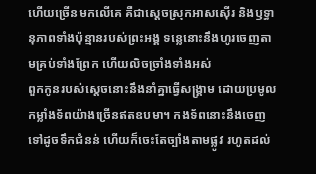ហើយច្រើនមកលើគេ គឺជាស្តេចស្រុកអាសស៊ើរ និងឫទ្ធានុភាពទាំងប៉ុន្មានរបស់ព្រះអង្គ ទន្លេនោះនឹងហូរចេញតាមគ្រប់ទាំងព្រែក ហើយលិចច្រាំងទាំងអស់
ពួកកូនរបស់ស្តេចនោះនឹងនាំគ្នាធ្វើសង្គ្រាម ដោយប្រមូលកម្លាំងទ័ពយ៉ាងច្រើនឥតឧបមា។ កងទ័ពនោះនឹងចេញទៅដូចទឹកជំនន់ ហើយក៏ចេះតែច្បាំងតាមផ្លូវ រហូតដល់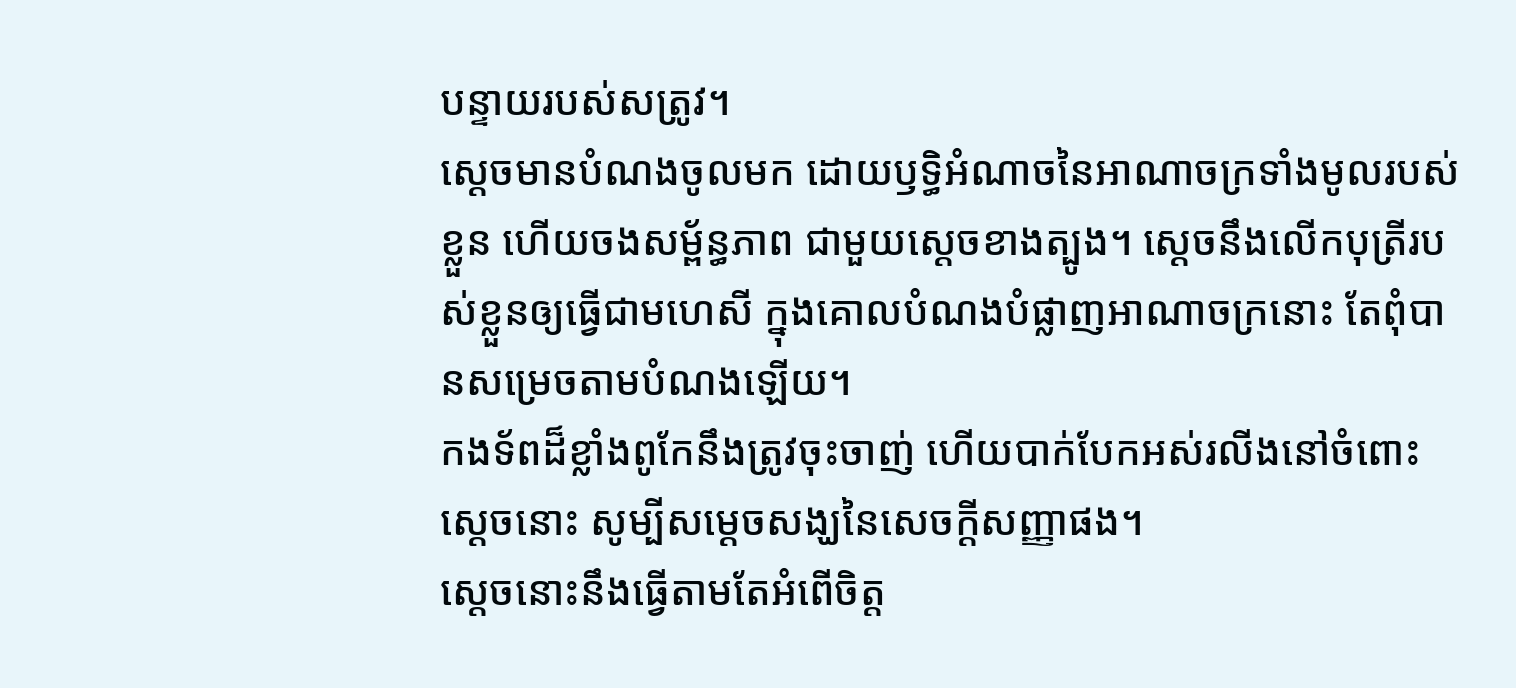បន្ទាយរបស់សត្រូវ។
ស្ដេចមានបំណងចូលមក ដោយឫទ្ធិអំណាចនៃអាណាចក្រទាំងមូលរបស់ខ្លួន ហើយចងសម្ព័ន្ធភាព ជាមួយស្ដេចខាងត្បូង។ ស្ដេចនឹងលើកបុត្រីរបស់ខ្លួនឲ្យធ្វើជាមហេសី ក្នុងគោលបំណងបំផ្លាញអាណាចក្រនោះ តែពុំបានសម្រេចតាមបំណងឡើយ។
កងទ័ពដ៏ខ្លាំងពូកែនឹងត្រូវចុះចាញ់ ហើយបាក់បែកអស់រលីងនៅចំពោះស្ដេចនោះ សូម្បីសម្ដេចសង្ឃនៃសេចក្ដីសញ្ញាផង។
ស្តេចនោះនឹងធ្វើតាមតែអំពើចិត្ត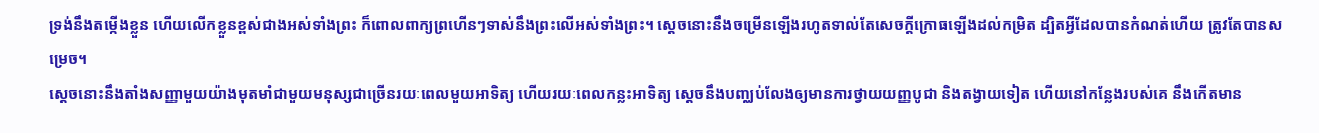ទ្រង់នឹងតម្កើងខ្លួន ហើយលើកខ្លួនខ្ពស់ជាងអស់ទាំងព្រះ ក៏ពោលពាក្យព្រហើនៗទាស់នឹងព្រះលើអស់ទាំងព្រះ។ ស្ដេចនោះនឹងចម្រើនឡើងរហូតទាល់តែសេចក្ដីក្រោធឡើងដល់កម្រិត ដ្បិតអ្វីដែលបានកំណត់ហើយ ត្រូវតែបានសម្រេច។
ស្ដេចនោះនឹងតាំងសញ្ញាមួយយ៉ាងមុតមាំជាមួយមនុស្សជាច្រើនរយៈពេលមួយអាទិត្យ ហើយរយៈពេលកន្លះអាទិត្យ ស្ដេចនឹងបញ្ឈប់លែងឲ្យមានការថ្វាយយញ្ញបូជា និងតង្វាយទៀត ហើយនៅកន្លែងរបស់គេ នឹងកើតមាន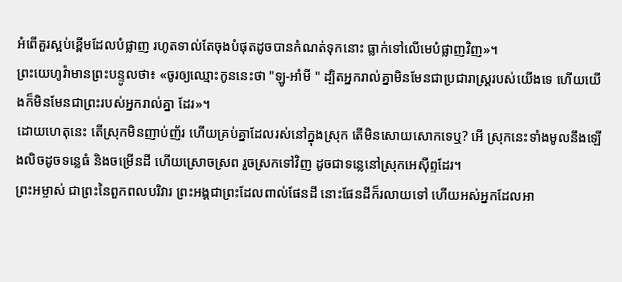អំពើគួរស្អប់ខ្ពើមដែលបំផ្លាញ រហូតទាល់តែចុងបំផុតដូចបានកំណត់ទុកនោះ ធ្លាក់ទៅលើមេបំផ្លាញវិញ»។
ព្រះយេហូវ៉ាមានព្រះបន្ទូលថា៖ «ចូរឲ្យឈ្មោះកូននេះថា "ឡូ-អាំមី " ដ្បិតអ្នករាល់គ្នាមិនមែនជាប្រជារាស្ត្ររបស់យើងទេ ហើយយើងក៏មិនមែនជាព្រះរបស់អ្នករាល់គ្នា ដែរ»។
ដោយហេតុនេះ តើស្រុកមិនញាប់ញ័រ ហើយគ្រប់គ្នាដែលរស់នៅក្នុងស្រុក តើមិនសោយសោកទេឬ? អើ ស្រុកនេះទាំងមូលនឹងឡើងលិចដូចទន្លេធំ និងចម្រើនដី ហើយស្រោចស្រព រួចស្រកទៅវិញ ដូចជាទន្លេនៅស្រុកអេស៊ីព្ទដែរ។
ព្រះអម្ចាស់ ជាព្រះនៃពួកពលបរិវារ ព្រះអង្គជាព្រះដែលពាល់ផែនដី នោះផែនដីក៏រលាយទៅ ហើយអស់អ្នកដែលអា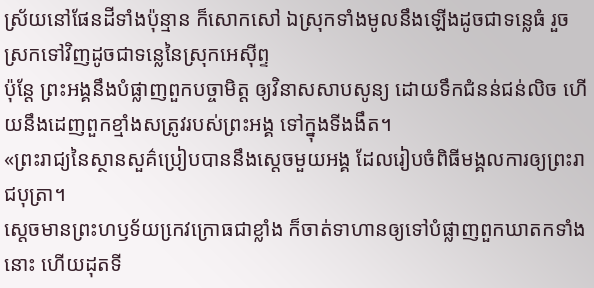ស្រ័យនៅផែនដីទាំងប៉ុន្មាន ក៏សោកសៅ ឯស្រុកទាំងមូលនឹងឡើងដូចជាទន្លេធំ រួចស្រកទៅវិញដូចជាទន្លេនៃស្រុកអេស៊ីព្ទ
ប៉ុន្តែ ព្រះអង្គនឹងបំផ្លាញពួកបច្ចាមិត្ត ឲ្យវិនាសសាបសូន្យ ដោយទឹកជំនន់ជន់លិច ហើយនឹងដេញពួកខ្មាំងសត្រូវរបស់ព្រះអង្គ ទៅក្នុងទីងងឹត។
«ព្រះរាជ្យនៃស្ថានសួគ៌ប្រៀបបាននឹងស្តេចមួយអង្គ ដែលរៀបចំពិធីមង្គលការឲ្យព្រះរាជបុត្រា។
ស្តេចមានព្រះហឫទ័យកេ្រវក្រោធជាខ្លាំង ក៏ចាត់ទាហានឲ្យទៅបំផ្លាញពួកឃាតកទាំងនោះ ហើយដុតទី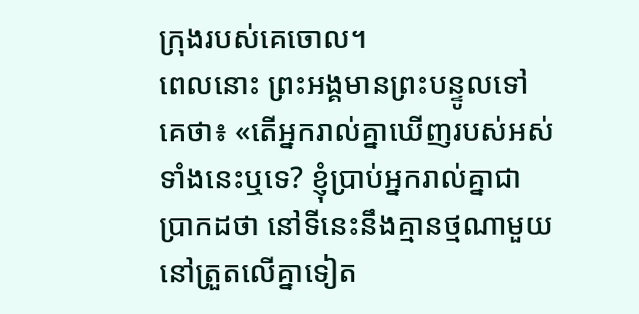ក្រុងរបស់គេចោល។
ពេលនោះ ព្រះអង្គមានព្រះបន្ទូលទៅគេថា៖ «តើអ្នករាល់គ្នាឃើញរបស់អស់ទាំងនេះឬទេ? ខ្ញុំប្រាប់អ្នករាល់គ្នាជាប្រាកដថា នៅទីនេះនឹងគ្មានថ្មណាមួយនៅត្រួតលើគ្នាទៀត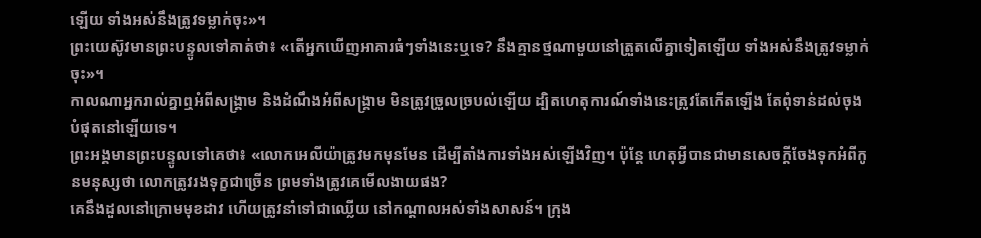ឡើយ ទាំងអស់នឹងត្រូវទម្លាក់ចុះ»។
ព្រះយេស៊ូវមានព្រះបន្ទូលទៅគាត់ថា៖ «តើអ្នកឃើញអាគារធំៗទាំងនេះឬទេ? នឹងគ្មានថ្មណាមួយនៅត្រួតលើគ្នាទៀតឡើយ ទាំងអស់នឹងត្រូវទម្លាក់ចុះ»។
កាលណាអ្នករាល់គ្នាឮអំពីសង្គ្រាម និងដំណឹងអំពីសង្គ្រាម មិនត្រូវច្រួលច្របល់ឡើយ ដ្បិតហេតុការណ៍ទាំងនេះត្រូវតែកើតឡើង តែពុំទាន់ដល់ចុងបំផុតនៅឡើយទេ។
ព្រះអង្គមានព្រះបន្ទូលទៅគេថា៖ «លោកអេលីយ៉ាត្រូវមកមុនមែន ដើម្បីតាំងការទាំងអស់ឡើងវិញ។ ប៉ុន្តែ ហេតុអ្វីបានជាមានសេចក្តីចែងទុកអំពីកូនមនុស្សថា លោកត្រូវរងទុក្ខជាច្រើន ព្រមទាំងត្រូវគេមើលងាយផង?
គេនឹងដួលនៅក្រោមមុខដាវ ហើយត្រូវនាំទៅជាឈ្លើយ នៅកណ្ដាលអស់ទាំងសាសន៍។ ក្រុង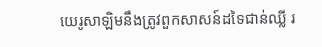យេរូសាឡិមនឹងត្រូវពួកសាសន៍ដទៃជាន់ឈ្លី រ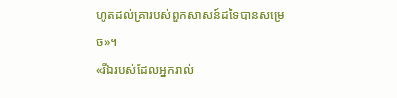ហូតដល់គ្រារបស់ពួកសាសន៍ដទៃបានសម្រេច»។
«រីឯរបស់ដែលអ្នករាល់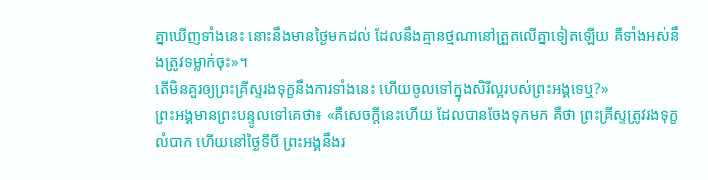គ្នាឃើញទាំងនេះ នោះនឹងមានថ្ងៃមកដល់ ដែលនឹងគ្មានថ្មណានៅត្រួតលើគ្នាទៀតឡើយ គឺទាំងអស់នឹងត្រូវទម្លាក់ចុះ»។
តើមិនគួរឲ្យព្រះគ្រីស្ទរងទុក្ខនឹងការទាំងនេះ ហើយចូលទៅក្នុងសិរីល្អរបស់ព្រះអង្គទេឬ?»
ព្រះអង្គមានព្រះបន្ទូលទៅគេថា៖ «គឺសេចក្តីនេះហើយ ដែលបានចែងទុកមក គឺថា ព្រះគ្រីស្ទត្រូវរងទុក្ខលំបាក ហើយនៅថ្ងៃទីបី ព្រះអង្គនឹងរ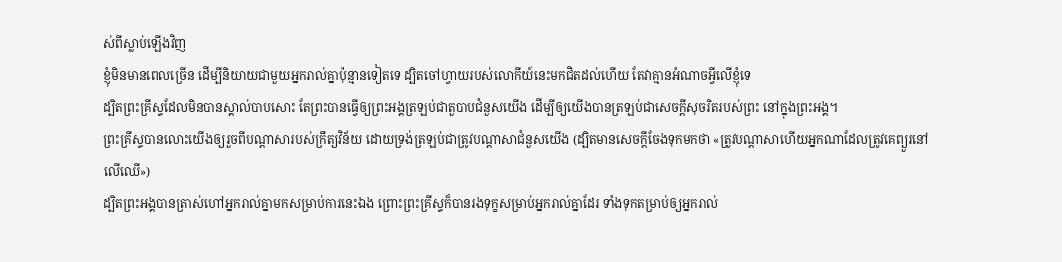ស់ពីស្លាប់ឡើងវិញ
ខ្ញុំមិនមានពេលច្រើន ដើម្បីនិយាយជាមួយអ្នករាល់គ្នាប៉ុន្មានទៀតទេ ដ្បិតចៅហ្វាយរបស់លោកីយ៍នេះមកជិតដល់ហើយ តែវាគ្មានអំណាចអ្វីលើខ្ញុំទេ
ដ្បិតព្រះគ្រីស្ទដែលមិនបានស្គាល់បាបសោះ តែព្រះបានធ្វើឲ្យព្រះអង្គត្រឡប់ជាតួបាបជំនួសយើង ដើម្បីឲ្យយើងបានត្រឡប់ជាសេចក្តីសុចរិតរបស់ព្រះ នៅក្នុងព្រះអង្គ។
ព្រះគ្រីស្ទបានលោះយើងឲ្យរួចពីបណ្ដាសារបស់ក្រឹត្យវិន័យ ដោយទ្រង់ត្រឡប់ជាត្រូវបណ្ដាសាជំនួសយើង (ដ្បិតមានសេចក្ដីចែងទុកមកថា «ត្រូវបណ្ដាសាហើយអ្នកណាដែលត្រូវគេព្យួរនៅលើឈើ»)
ដ្បិតព្រះអង្គបានត្រាស់ហៅអ្នករាល់គ្នាមកសម្រាប់ការនេះឯង ព្រោះព្រះគ្រីស្ទក៏បានរងទុក្ខសម្រាប់អ្នករាល់គ្នាដែរ ទាំងទុកតម្រាប់ឲ្យអ្នករាល់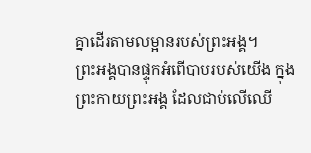គ្នាដើរតាមលម្អានរបស់ព្រះអង្គ។
ព្រះអង្គបានផ្ទុកអំពើបាបរបស់យើង ក្នុងព្រះកាយព្រះអង្គ ដែលជាប់លើឈើ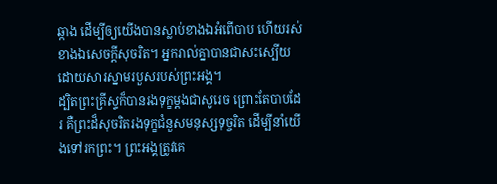ឆ្កាង ដើម្បីឲ្យយើងបានស្លាប់ខាងឯអំពើបាប ហើយរស់ខាងឯសេចក្តីសុចរិត។ អ្នករាល់គ្នាបានជាសះស្បើយ ដោយសារស្នាមរបួសរបស់ព្រះអង្គ។
ដ្បិតព្រះគ្រីស្ទក៏បានរងទុក្ខម្តងជាសូរេច ព្រោះតែបាបដែរ គឺព្រះដ៏សុចរិតរងទុក្ខជំនួសមនុស្សទុច្ចរិត ដើម្បីនាំយើងទៅរកព្រះ។ ព្រះអង្គត្រូវគេ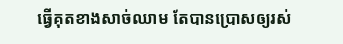ធ្វើគុតខាងសាច់ឈាម តែបានប្រោសឲ្យរស់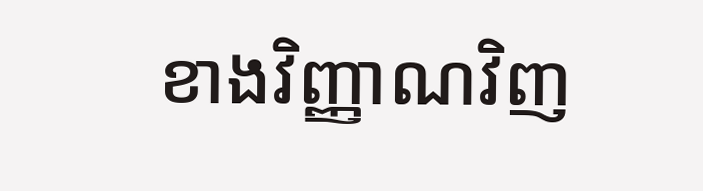ខាងវិញ្ញាណវិញ